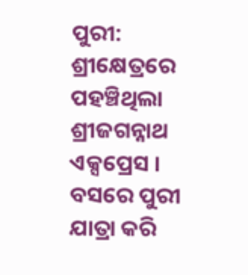ପୁରୀ: ଶ୍ରୀକ୍ଷେତ୍ରରେ ପହଞ୍ଚିଥିଲା ଶ୍ରୀଜଗନ୍ନାଥ ଏକ୍ସପ୍ରେସ । ବସରେ ପୁରୀ ଯାତ୍ରା କରି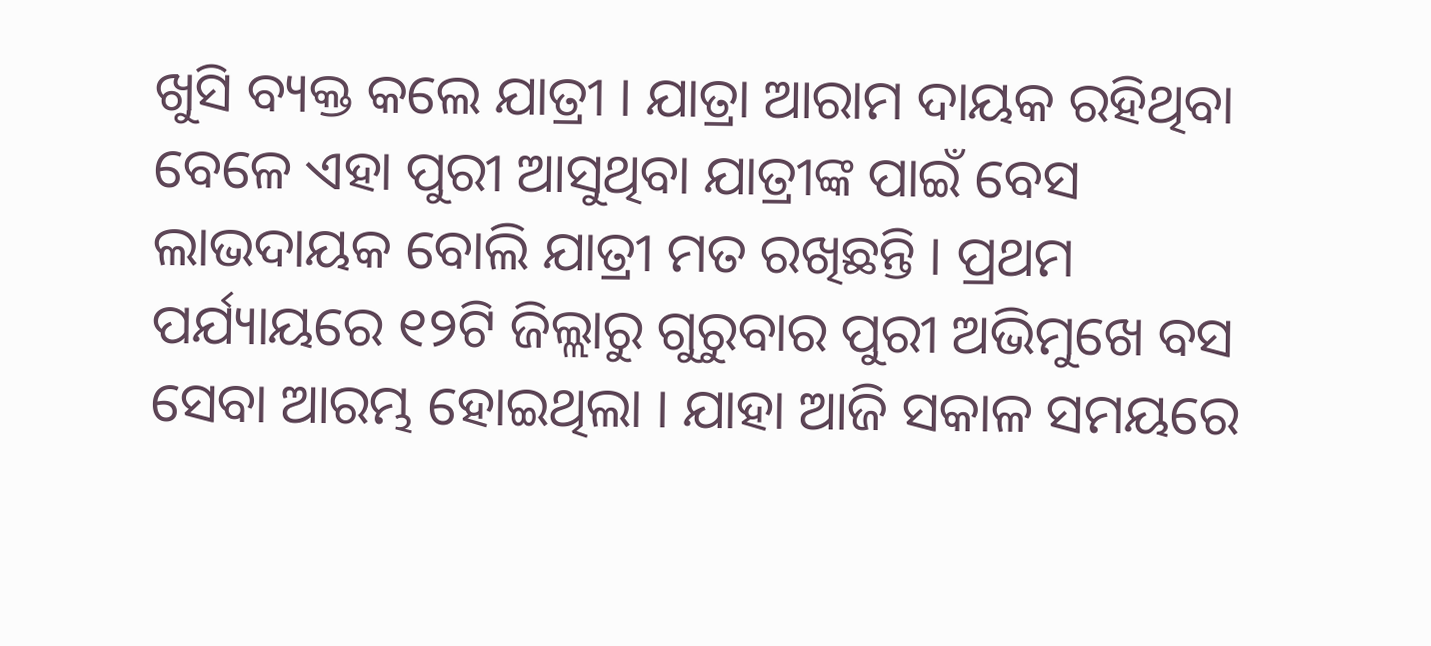ଖୁସି ବ୍ୟକ୍ତ କଲେ ଯାତ୍ରୀ । ଯାତ୍ରା ଆରାମ ଦାୟକ ରହିଥିବା ବେଳେ ଏହା ପୁରୀ ଆସୁଥିବା ଯାତ୍ରୀଙ୍କ ପାଇଁ ବେସ ଲାଭଦାୟକ ବୋଲି ଯାତ୍ରୀ ମତ ରଖିଛନ୍ତି । ପ୍ରଥମ ପର୍ଯ୍ୟାୟରେ ୧୨ଟି ଜିଲ୍ଲାରୁ ଗୁରୁବାର ପୁରୀ ଅଭିମୁଖେ ବସ ସେବା ଆରମ୍ଭ ହୋଇଥିଲା । ଯାହା ଆଜି ସକାଳ ସମୟରେ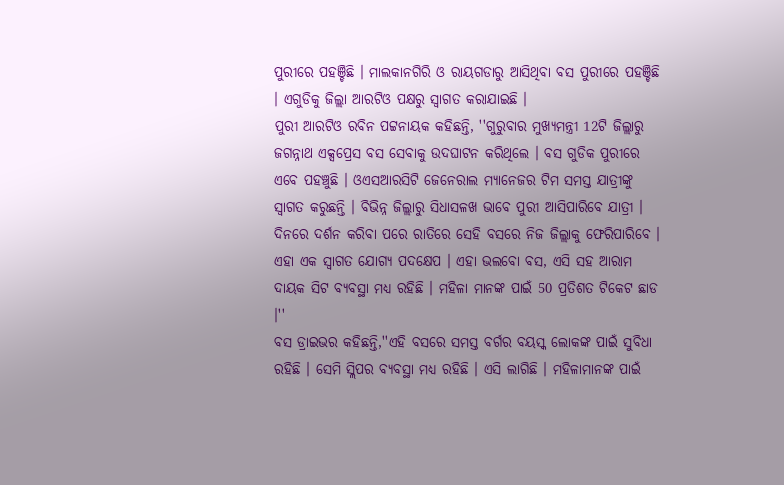ପୁରୀରେ ପହଞ୍ଚିଛି । ମାଲକାନଗିରି ଓ ରାୟଗଡାରୁ ଆସିଥିବା ବସ ପୁରୀରେ ପହଞ୍ଚିଛି । ଏଗୁଡିକୁ ଜିଲ୍ଲା ଆରଟିଓ ପକ୍ଷରୁ ସ୍ବାଗତ କରାଯାଇଛି ।
ପୁରୀ ଆରଟିଓ ରବିନ ପଟ୍ଟନାୟକ କହିଛନ୍ତି, ''ଗୁରୁବାର ମୁଖ୍ୟମନ୍ତ୍ରୀ 12ଟି ଜିଲ୍ଲାରୁ ଜଗନ୍ନାଥ ଏକ୍ସପ୍ରେସ ବସ ସେବାକୁ ଉଦଘାଟନ କରିଥିଲେ । ବସ ଗୁଡିକ ପୁରୀରେ ଏବେ ପହଞ୍ଚୁଛି । ଓଏସଆରସିଟି ଜେନେରାଲ ମ୍ୟାନେଜର ଟିମ ସମସ୍ତ ଯାତ୍ରୀଙ୍କୁ ସ୍ବାଗତ କରୁଛନ୍ତି । ବିଭିନ୍ନ ଜିଲ୍ଲାରୁ ସିଧାସଳଖ ଭାବେ ପୁରୀ ଆସିପାରିବେ ଯାତ୍ରୀ । ଦିନରେ ଦର୍ଶନ କରିବା ପରେ ରାତିରେ ସେହି ବସରେ ନିଜ ଜିଲ୍ଲାକୁ ଫେରିପାରିବେ । ଏହା ଏକ ସ୍ବାଗତ ଯୋଗ୍ୟ ପଦକ୍ଷେପ । ଏହା ଭଲବୋ ବସ, ଏସି ସହ ଆରାମ ଦାୟକ ସିଟ ବ୍ୟବସ୍ଥା ମଧ୍ୟ ରହିଛି । ମହିଳା ମାନଙ୍କ ପାଇଁ 50 ପ୍ରତିଶତ ଟିକେଟ ଛାଡ ।''
ବସ ଡ୍ରାଇଭର କହିଛନ୍ତି,''ଏହି ବସରେ ସମସ୍ତ ବର୍ଗର ବୟସ୍କ ଲୋକଙ୍କ ପାଇଁ ସୁବିଧା ରହିଛି । ସେମି ସ୍ଲିପର ବ୍ୟବସ୍ଥା ମଧ୍ୟ ରହିଛି । ଏସି ଲାଗିଛି । ମହିଳାମାନଙ୍କ ପାଇଁ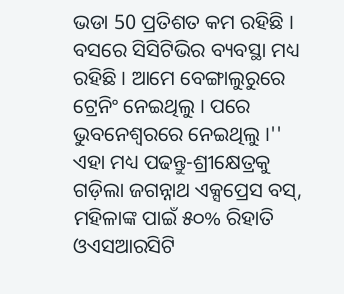ଭଡା 50 ପ୍ରତିଶତ କମ ରହିଛି । ବସରେ ସିସିଟିଭିର ବ୍ୟବସ୍ଥା ମଧ୍ୟ ରହିଛି । ଆମେ ବେଙ୍ଗାଲୁରୁରେ ଟ୍ରେନିଂ ନେଇଥିଲୁ । ପରେ ଭୁବନେଶ୍ବରରେ ନେଇଥିଲୁ ।''
ଏହା ମଧ୍ୟ ପଢନ୍ତୁ-ଶ୍ରୀକ୍ଷେତ୍ରକୁ ଗଡ଼ିଲା ଜଗନ୍ନାଥ ଏକ୍ସପ୍ରେସ ବସ୍, ମହିଳାଙ୍କ ପାଇଁ ୫୦% ରିହାତି
ଓଏସଆରସିଟି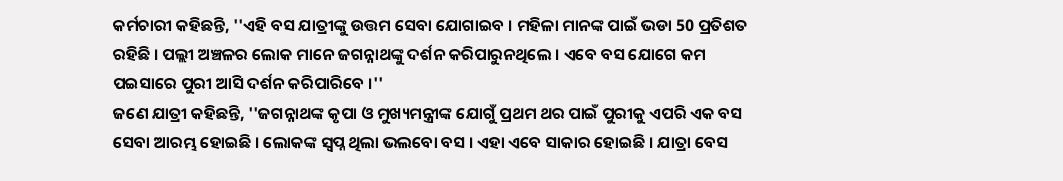କର୍ମଚାରୀ କହିଛନ୍ତି, ''ଏହି ବସ ଯାତ୍ରୀଙ୍କୁ ଉତ୍ତମ ସେବା ଯୋଗାଇବ । ମହିଳା ମାନଙ୍କ ପାଇଁ ଭଡା 50 ପ୍ରତିଶତ ରହିଛି । ପଲ୍ଲୀ ଅଞ୍ଚଳର ଲୋକ ମାନେ ଜଗନ୍ନାଥଙ୍କୁ ଦର୍ଶନ କରିପାରୁନଥିଲେ । ଏବେ ବସ ଯୋଗେ କମ ପଇସାରେ ପୁରୀ ଆସି ଦର୍ଶନ କରିପାରିବେ ।''
ଜଣେ ଯାତ୍ରୀ କହିଛନ୍ତି, ''ଜଗନ୍ନାଥଙ୍କ କୃପା ଓ ମୁଖ୍ୟମନ୍ତ୍ରୀଙ୍କ ଯୋଗୁଁ ପ୍ରଥମ ଥର ପାଇଁ ପୁରୀକୁ ଏପରି ଏକ ବସ ସେବା ଆରମ୍ଭ ହୋଇଛି । ଲୋକଙ୍କ ସ୍ବପ୍ନ ଥିଲା ଭଲବୋ ବସ । ଏହା ଏବେ ସାକାର ହୋଇଛି । ଯାତ୍ରା ବେସ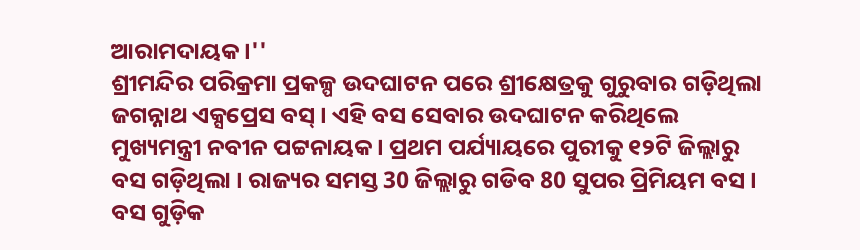ଆରାମଦାୟକ ।''
ଶ୍ରୀମନ୍ଦିର ପରିକ୍ରମା ପ୍ରକଳ୍ପ ଉଦଘାଟନ ପରେ ଶ୍ରୀକ୍ଷେତ୍ରକୁ ଗୁରୁବାର ଗଡ଼ିଥିଲା ଜଗନ୍ନାଥ ଏକ୍ସପ୍ରେସ ବସ୍ । ଏହି ବସ ସେବାର ଉଦଘାଟନ କରିଥିଲେ ମୁଖ୍ୟମନ୍ତ୍ରୀ ନବୀନ ପଟ୍ଟନାୟକ । ପ୍ରଥମ ପର୍ଯ୍ୟାୟରେ ପୁରୀକୁ ୧୨ଟି ଜିଲ୍ଲାରୁ ବସ ଗଡ଼ିଥିଲା । ରାଜ୍ୟର ସମସ୍ତ 30 ଜିଲ୍ଲାରୁ ଗଡିବ 80 ସୁପର ପ୍ରିମିୟମ ବସ । ବସ ଗୁଡ଼ିକ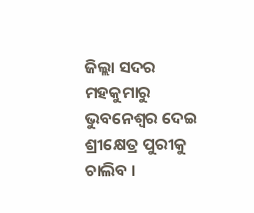ଜିଲ୍ଲା ସଦର ମହକୁମାରୁ ଭୁବନେଶ୍ୱର ଦେଇ ଶ୍ରୀକ୍ଷେତ୍ର ପୁରୀକୁ ଚାଲିବ ।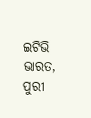ଇଟିଭି ଭାରତ, ପୁରୀ